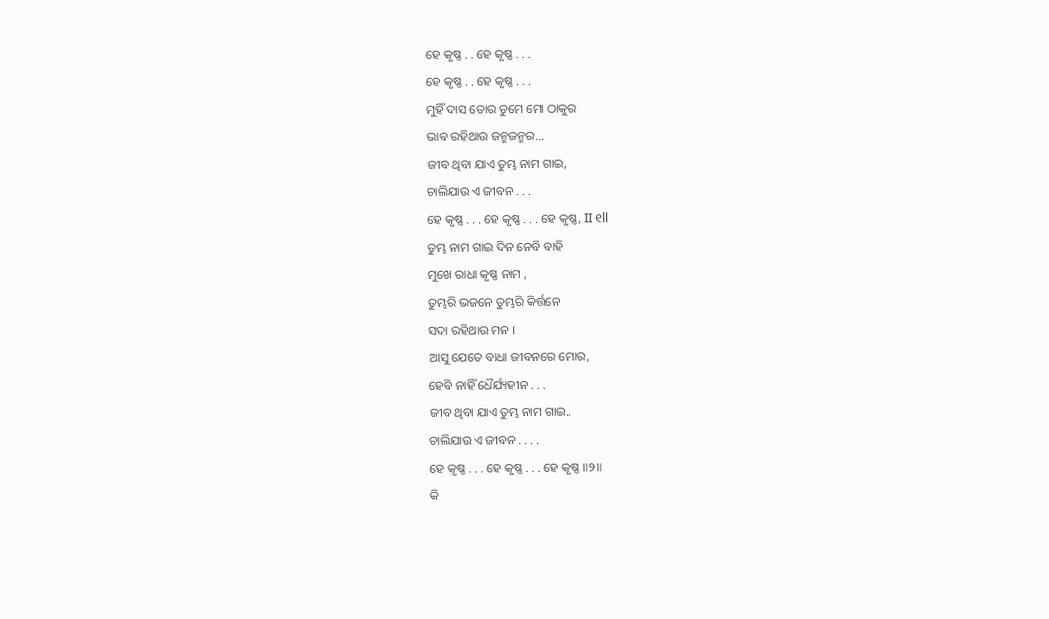ହେ କୃଷ୍ଣ . . ହେ କୃଷ୍ଣ . . .
ହେ କୃଷ୍ଣ . . ହେ କୃଷ୍ଣ . . .
ମୁହିଁ ଦାସ ତୋର ତୁମେ ମୋ ଠାକୁର
ଭାବ ରହିଥାଉ ଜନ୍ମଜନ୍ମର...
ଜୀବ ଥିବା ଯାଏ ତୁମ୍ଭ ନାମ ଗାଇ,
ଚାଲିଯାଉ ଏ ଜୀବନ . . .
ହେ କୃଷ୍ଣ . . . ହେ କୃଷ୍ଣ . . . ହେ କୃଷ୍ଣ, II ୧ll
ତୁମ୍ଭ ନାମ ଗାଇ ଦିନ ନେବି ବାହି
ମୁଖେ ରାଧା କୃଷ୍ଣ ନାମ ,
ତୁମ୍ଭରି ଭଜନେ ତୁମ୍ଭରି କିର୍ତ୍ତନେ
ସଦା ରହିଥାଉ ମନ ।
ଆସୁ ଯେତେ ବାଧା ଜୀବନରେ ମୋର,
ହେବି ନାହିଁ ଧୈର୍ଯ୍ୟହୀନ . . .
ଜୀବ ଥିବା ଯାଏ ତୁମ୍ଭ ନାମ ଗାଇ..
ଚାଲିଯାଉ ଏ ଜୀବନ . . . .
ହେ କୃଷ୍ଣ . . . ହେ କୃଷ୍ଣ . . . ହେ କୃଷ୍ଣ ॥୨॥
କି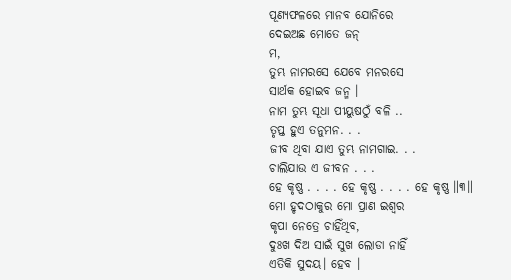ପୂଣ୍ୟଫଳରେ ମାନବ ଯୋନିରେ
ଦେଇଅଛ ମୋତେ ଜନ୍
ମ,
ତୁମ୍ଭ ନାମରସେ ଯେବେ ମନରସେ
ସାର୍ଥକ ହୋଇବ ଜନ୍ମ ।
ନାମ ତୁମ୍ଭ ସୂଧା ପୀୟୁଷଠୁଁ ବଳି ..
ତୃପ୍ତ ହୁଏ ତନୁମନ. . .
ଜୀବ ଥିବା ଯାଏ ତୁମ୍ଭ ନାମଗାଇ. . .
ଚାଲିଯାଉ ଏ ଜୀବନ . . .
ହେ କୃଷ୍ଣ . . . . ହେ କୃଷ୍ଣ . . . . ହେ କୃଷ୍ଣ ॥୩॥
ମୋ ହୃଦଠାକୁର ମୋ ପ୍ରାଣ ଇଶ୍ଵର
କୃପା ନେତ୍ରେ ଚାହିଁଥିବ,
ଦୁଃଖ ଦିଅ ସାଇଁ ସୁଖ ଲୋଡା ନାହିଁ
ଏତିକି ସୁଦୟ। ହେବ ।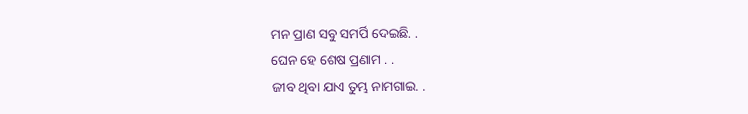ମନ ପ୍ରାଣ ସବୁ ସମର୍ପି ଦେଇଛି. .
ଘେନ ହେ ଶେଷ ପ୍ରଣାମ . .
ଜୀବ ଥିବା ଯାଏ ତୁମ୍ଭ ନାମଗାଇ. .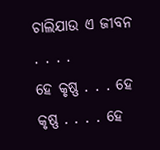ଚାଲିଯାଉ ଏ ଜୀବନ . . . .
ହେ କୃଷ୍ଣ . . . ହେ କୃଷ୍ଣ . . . . ହେ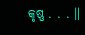କୃଷ୍ଣ . . . ॥